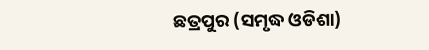ଛତ୍ରପୁର (ସମୃଦ୍ଧ ଓଡିଶା)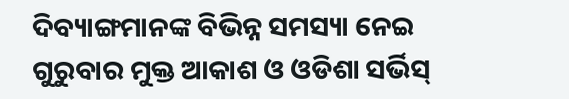ଦିବ୍ୟାଙ୍ଗମାନଙ୍କ ବିଭିନ୍ନ ସମସ୍ୟା ନେଇ ଗୁରୁବାର ମୁକ୍ତ ଆକାଶ ଓ ଓଡିଶା ସର୍ଭିସ୍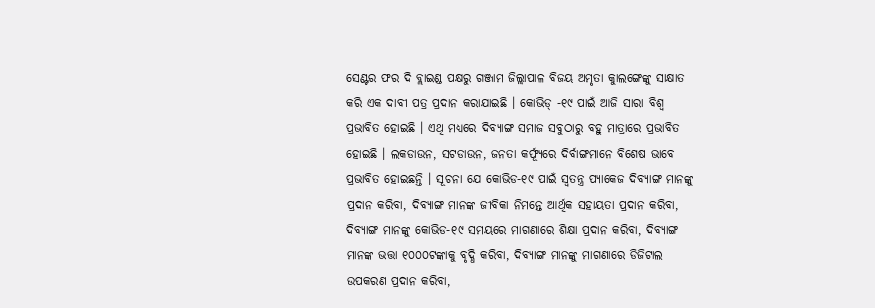ସେଣ୍ଟର ଫର ଦି ବ୍ଲାଇଣ୍ଡ ପକ୍ଷରୁ ଗଞ୍ଜାମ ଜିଲ୍ଲାପାଳ ବିଜୟ ଅମୃତା କୁାଲଙ୍ଗେଙ୍କୁ ସାକ୍ଷାତ କରି ଏକ ଦାବୀ ପତ୍ର ପ୍ରଦାନ କରାଯାଇଛି । କୋଭିଡ୍ -୧୯ ପାଇଁ ଆଜି ସାରା ବିଶ୍ୱ ପ୍ରଭାବିତ ହୋଇଛି । ଏଥି ମଧ୍ୟରେ ଦିବ୍ୟାଙ୍ଗ ସମାଜ ସବୁଠାରୁ ବହୁ ମାତ୍ରାରେ ପ୍ରଭାବିତ ହୋଇଛି । ଲକଡାଉନ, ସଟଡାଉନ, ଜନତା କର୍ଫ୍ୟୂରେ ଦିର୍ବାଙ୍ଗମାନେ ବିଶେଷ ଭାବେ ପ୍ରଭାବିତ ହୋଇଛନ୍ତି । ସୂଚନା ଯେ କୋଭିଡ-୧୯ ପାଇଁ ସ୍ୱତନ୍ତ୍ର ପ୍ୟାକେଜ ଦିବ୍ୟାଙ୍ଗ ମାନଙ୍କୁ ପ୍ରଦାନ କରିବା, ଦିବ୍ୟାଙ୍ଗ ମାନଙ୍କ ଜୀବିକା ନିମନ୍ତେ ଆର୍ଥିକ ସହାୟତା ପ୍ରଦାନ କରିବା, ଦିବ୍ୟାଙ୍ଗ ମାନଙ୍କୁ କୋଭିଡ-୧୯ ସମୟରେ ମାଗଣାରେ ଶିକ୍ଷା ପ୍ରଦାନ କରିବା, ଦିବ୍ୟାଙ୍ଗ ମାନଙ୍କ ଭତ୍ତା ୧୦୦୦ଟଙ୍କାକୁ ବୃଦ୍ଧି କରିବା, ଦିବ୍ୟାଙ୍ଗ ମାନଙ୍କୁ ମାଗଣାରେ ଡିଜିଟାଲ ଉପକରଣ ପ୍ରଦାନ କରିବା,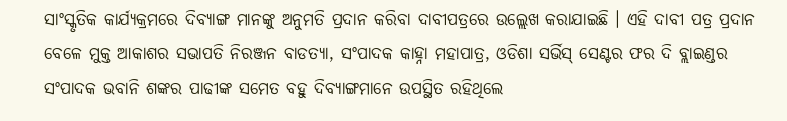ସାଂସ୍କୃତିକ କାର୍ଯ୍ୟକ୍ରମରେ ଦିବ୍ୟାଙ୍ଗ ମାନଙ୍କୁ ଅନୁମତି ପ୍ରଦାନ କରିବା ଦାବୀପତ୍ରରେ ଉଲ୍ଲେଖ କରାଯାଇଛି । ଏହି ଦାବୀ ପତ୍ର ପ୍ରଦାନ ବେଳେ ମୁକ୍ତ ଆକାଶର ସଭାପତି ନିରଞ୍ଜନ ବାଡତ୍ୟା, ସଂପାଦକ କାହ୍ନା ମହାପାତ୍ର, ଓଡିଶା ସର୍ଭିସ୍ ସେଣ୍ଟର ଫର ଦି ବ୍ଲାଇଣ୍ଡର ସଂପାଦକ ଭବାନି ଶଙ୍କର ପାଢୀଙ୍କ ସମେତ ବହୁ ଦିବ୍ୟାଙ୍ଗମାନେ ଉପସ୍ଥିତ ରହିଥିଲେ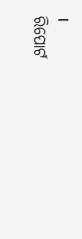।
ରିପୋର୍ଟ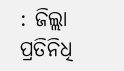: ଜିଲ୍ଲା ପ୍ରତିନିଧି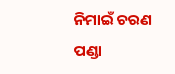ନିମାଇଁ ଚରଣ ପଣ୍ଡା